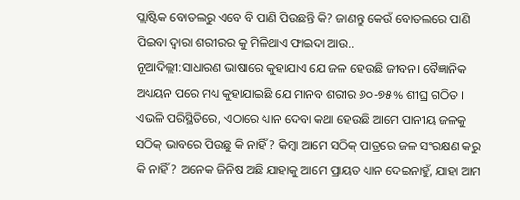ପ୍ଲାଷ୍ଟିକ ବୋତଲରୁ ଏବେ ବି ପାଣି ପିଉଛନ୍ତି କି? ଜାଣନ୍ତୁ କେଉଁ ବୋତଲରେ ପାଣି ପିଇବା ଦ୍ୱାରା ଶରୀରର କୁ ମିଳିଥାଏ ଫାଇଦା ଆଉ..
ନୂଆଦିଲ୍ଲୀ:ସାଧାରଣ ଭାଷାରେ କୁହାଯାଏ ଯେ ଜଳ ହେଉଛି ଜୀବନ। ବୈଜ୍ଞାନିକ ଅଧ୍ୟୟନ ପରେ ମଧ୍ୟ କୁହାଯାଇଛି ଯେ ମାନବ ଶରୀର ୬୦-୭୫% ଶୀଘ୍ର ଗଠିତ । ଏଭଳି ପରିସ୍ଥିତିରେ, ଏଠାରେ ଧ୍ୟାନ ଦେବା କଥା ହେଉଛି ଆମେ ପାନୀୟ ଜଳକୁ ସଠିକ୍ ଭାବରେ ପିଉଛୁ କି ନାହିଁ? କିମ୍ବା ଆମେ ସଠିକ୍ ପାତ୍ରରେ ଜଳ ସଂରକ୍ଷଣ କରୁ କି ନାହିଁ? ଅନେକ ଜିନିଷ ଅଛି ଯାହାକୁ ଆମେ ପ୍ରାୟତ ଧ୍ୟାନ ଦେଇନାହୁଁ, ଯାହା ଆମ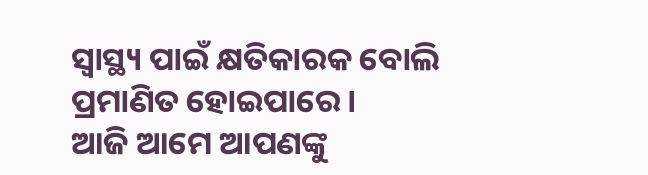ସ୍ୱାସ୍ଥ୍ୟ ପାଇଁ କ୍ଷତିକାରକ ବୋଲି ପ୍ରମାଣିତ ହୋଇପାରେ ।
ଆଜି ଆମେ ଆପଣଙ୍କୁ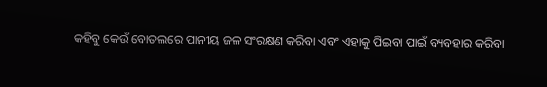କହିବୁ କେଉଁ ବୋତଲରେ ପାନୀୟ ଜଳ ସଂରକ୍ଷଣ କରିବା ଏବଂ ଏହାକୁ ପିଇବା ପାଇଁ ବ୍ୟବହାର କରିବା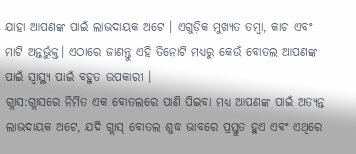ଯାହା ଆପଣଙ୍କ ପାଇଁ ଲାଭଦାୟକ ଅଟେ । ଏଗୁଡ଼ିକ ମୁଖ୍ୟତ ତମ୍ବା, କାଚ ଏବଂ ମାଟି ଅନ୍ତର୍ଭୁକ୍ତ। ଏଠାରେ ଜାଣନ୍ତୁ ଏହି ତିନୋଟି ମଧ୍ୟରୁ କେଉଁ ବୋତଲ ଆପଣଙ୍କ ପାଇଁ ସ୍ୱାସ୍ଥ୍ୟ ପାଇଁ ବହୁତ ଉପକାରୀ ।
ଗ୍ଲାସ:ଗ୍ଲାସରେ ନିର୍ମିତ ଏକ ବୋତଲରେ ପାଣି ପିଇବା ମଧ୍ୟ ଆପଣଙ୍କ ପାଇଁ ଅତ୍ୟନ୍ତ ଲାଭଦାୟକ ଅଟେ, ଯଦି ଗ୍ଲାସ୍ ବୋତଲ ଶୁଦ୍ଧ ଭାବରେ ପ୍ରସ୍ତୁତ ହୁଏ ଏବଂ ଏଥିରେ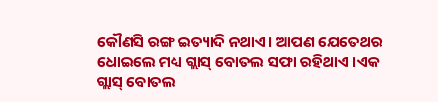କୌଣସି ରଙ୍ଗ ଇତ୍ୟାଦି ନଥାଏ। ଆପଣ ଯେତେଥର ଧୋଇଲେ ମଧ୍ୟ ଗ୍ଲାସ୍ ବୋତଲ ସଫା ରହିଥାଏ ।ଏକ ଗ୍ଲାସ୍ ବୋତଲ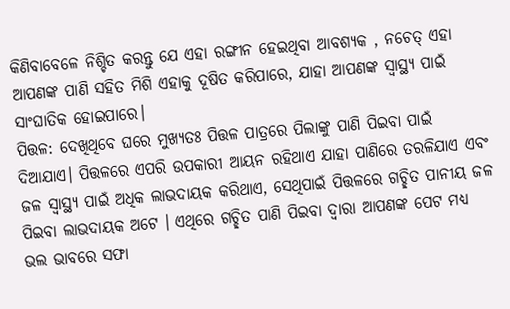କିଣିବାବେଳେ ନିଶ୍ଚିତ କରନ୍ତୁ ଯେ ଏହା ରଙ୍ଗୀନ ହେଇଥିବା ଆବଶ୍ୟକ , ନଚେତ୍ ଏହା ଆପଣଙ୍କ ପାଣି ସହିତ ମିଶି ଏହାକୁ ଦୂଷିତ କରିପାରେ, ଯାହା ଆପଣଙ୍କ ସ୍ୱାସ୍ଥ୍ୟ ପାଇଁ ସାଂଘାତିକ ହୋଇପାରେ।
ପିତ୍ତଳ: ଦେଖିଥିବେ ଘରେ ମୁଖ୍ୟତଃ ପିତ୍ତଳ ପାତ୍ରରେ ପିଲାଙ୍କୁ ପାଣି ପିଇବା ପାଇଁ ଦିଆଯାଏ। ପିତ୍ତଳରେ ଏପରି ଉପକାରୀ ଆୟନ ରହିଥାଏ ଯାହା ପାଣିରେ ତରଳିଯାଏ ଏବଂ ଜଳ ସ୍ୱାସ୍ଥ୍ୟ ପାଇଁ ଅଧିକ ଲାଭଦାୟକ କରିଥାଏ, ସେଥିପାଇଁ ପିତ୍ତଳରେ ଗଚ୍ଛିତ ପାନୀୟ ଜଳ ପିଇବା ଲାଭଦାୟକ ଅଟେ । ଏଥିରେ ଗଚ୍ଛିତ ପାଣି ପିଇବା ଦ୍ୱାରା ଆପଣଙ୍କ ପେଟ ମଧ୍ୟ ଭଲ ଭାବରେ ସଫା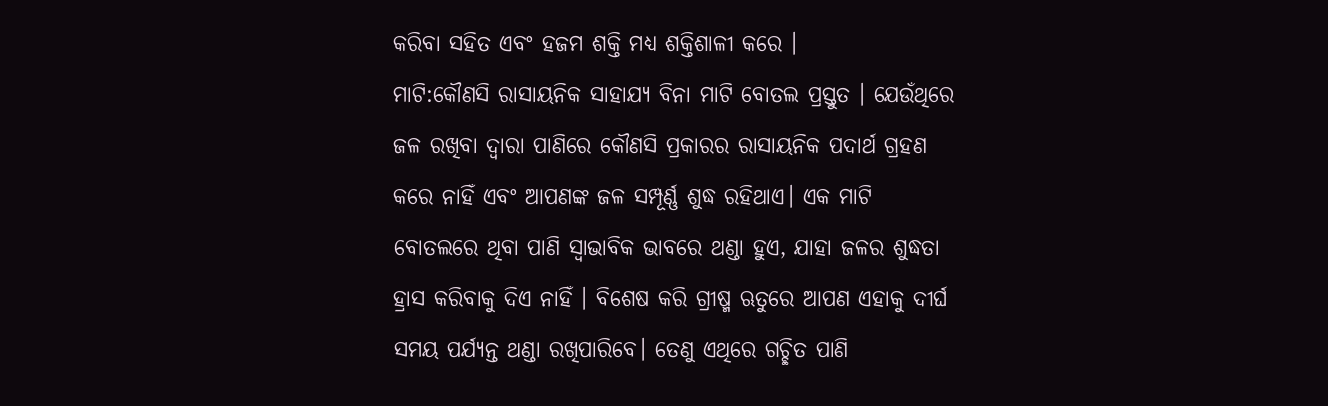କରିବା ସହିତ ଏବଂ ହଜମ ଶକ୍ତି ମଧ୍ୟ ଶକ୍ତିଶାଳୀ କରେ ।
ମାଟି:କୌଣସି ରାସାୟନିକ ସାହାଯ୍ୟ ବିନା ମାଟି ବୋତଲ ପ୍ରସ୍ତୁତ । ଯେଉଁଥିରେ ଜଳ ରଖିବା ଦ୍ୱାରା ପାଣିରେ କୌଣସି ପ୍ରକାରର ରାସାୟନିକ ପଦାର୍ଥ ଗ୍ରହଣ କରେ ନାହିଁ ଏବଂ ଆପଣଙ୍କ ଜଳ ସମ୍ପୂର୍ଣ୍ଣ ଶୁଦ୍ଧ ରହିଥାଏ। ଏକ ମାଟି ବୋତଲରେ ଥିବା ପାଣି ସ୍ୱାଭାବିକ ଭାବରେ ଥଣ୍ଡା ହୁଏ, ଯାହା ଜଳର ଶୁଦ୍ଧତା ହ୍ରାସ କରିବାକୁ ଦିଏ ନାହିଁ । ବିଶେଷ କରି ଗ୍ରୀଷ୍ମ ଋତୁରେ ଆପଣ ଏହାକୁ ଦୀର୍ଘ ସମୟ ପର୍ଯ୍ୟନ୍ତ ଥଣ୍ଡା ରଖିପାରିବେ। ତେଣୁ ଏଥିରେ ଗଚ୍ଛିତ ପାଣି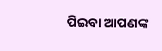ପିଇବା ଆପଣଙ୍କ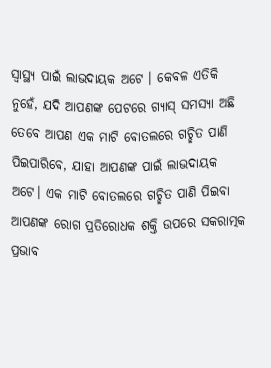ସ୍ୱାସ୍ଥ୍ୟ ପାଇଁ ଲାଭଦାୟକ ଅଟେ । କେବଳ ଏତିକି ନୁହେଁ, ଯଦି ଆପଣଙ୍କ ପେଟରେ ଗ୍ୟାସ୍ ସମସ୍ୟା ଅଛି ତେବେ ଆପଣ ଏକ ମାଟି ବୋତଲରେ ଗଚ୍ଛିତ ପାଣି ପିଇପାରିବେ, ଯାହା ଆପଣଙ୍କ ପାଇଁ ଲାଭଦାୟକ ଅଟେ। ଏକ ମାଟି ବୋତଲରେ ଗଚ୍ଛିତ ପାଣି ପିଇବା ଆପଣଙ୍କ ରୋଗ ପ୍ରତିରୋଧକ ଶକ୍ତି ଉପରେ ସକରାତ୍ମକ ପ୍ରଭାବ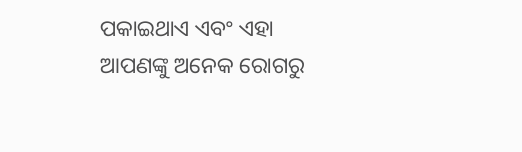ପକାଇଥାଏ ଏବଂ ଏହା ଆପଣଙ୍କୁ ଅନେକ ରୋଗରୁ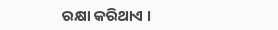ରକ୍ଷା କରିଥାଏ ।